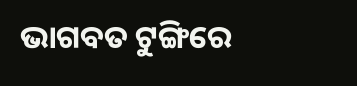ଭାଗବତ ଟୁଙ୍ଗିରେ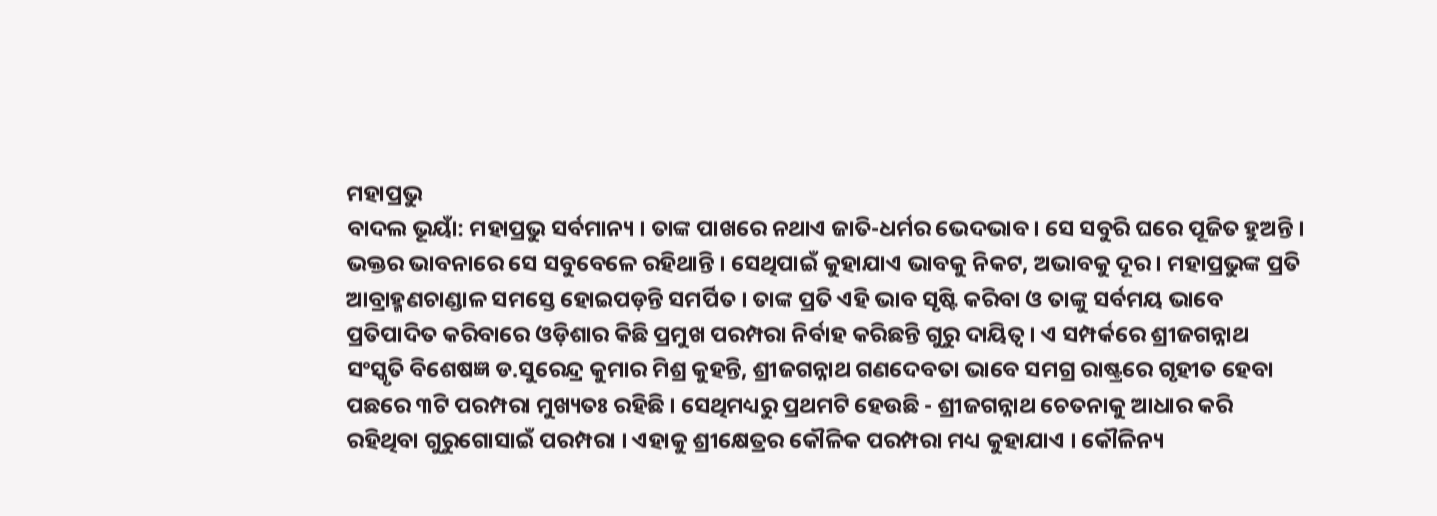ମହାପ୍ରଭୁ
ବାଦଲ ଭୂୟାଁ: ମହାପ୍ରଭୁ ସର୍ବମାନ୍ୟ । ତାଙ୍କ ପାଖରେ ନଥାଏ ଜାତି-ଧର୍ମର ଭେଦଭାବ । ସେ ସବୁରି ଘରେ ପୂଜିତ ହୁଅନ୍ତି । ଭକ୍ତର ଭାବନାରେ ସେ ସବୁବେଳେ ରହିଥାନ୍ତି । ସେଥିପାଇଁ କୁହାଯାଏ ଭାବକୁ ନିକଟ, ଅଭାବକୁ ଦୂର । ମହାପ୍ରଭୁଙ୍କ ପ୍ରତି ଆବ୍ରାହ୍ମଣଚାଣ୍ଡାଳ ସମସ୍ତେ ହୋଇପଡ଼ନ୍ତି ସମର୍ପିତ । ତାଙ୍କ ପ୍ରତି ଏହି ଭାବ ସୃଷ୍ଟି କରିବା ଓ ତାଙ୍କୁ ସର୍ବମୟ ଭାବେ ପ୍ରତିପାଦିତ କରିବାରେ ଓଡ଼ିଶାର କିଛି ପ୍ରମୁଖ ପରମ୍ପରା ନିର୍ବାହ କରିଛନ୍ତି ଗୁରୁ ଦାୟିତ୍ୱ । ଏ ସମ୍ପର୍କରେ ଶ୍ରୀଜଗନ୍ନାଥ ସଂସ୍କୃତି ବିଶେଷଜ୍ଞ ଡ.ସୁରେନ୍ଦ୍ର କୁମାର ମିଶ୍ର କୁହନ୍ତି, ଶ୍ରୀଜଗନ୍ନାଥ ଗଣଦେବତା ଭାବେ ସମଗ୍ର ରାଷ୍ଟ୍ରରେ ଗୃହୀତ ହେବା ପଛରେ ୩ଟି ପରମ୍ପରା ମୁଖ୍ୟତଃ ରହିଛି । ସେଥିମଧ୍ୟରୁ ପ୍ରଥମଟି ହେଉଛି - ଶ୍ରୀଜଗନ୍ନାଥ ଚେତନାକୁ ଆଧାର କରି ରହିଥିବା ଗୁରୁଗୋସାଇଁ ପରମ୍ପରା । ଏହାକୁ ଶ୍ରୀକ୍ଷେତ୍ରର କୌଳିକ ପରମ୍ପରା ମଧ୍ୟ କୁହାଯାଏ । କୌଳିନ୍ୟ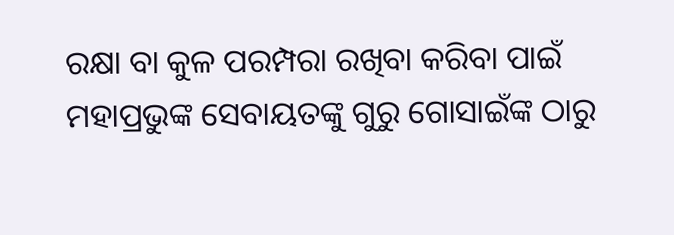ରକ୍ଷା ବା କୁଳ ପରମ୍ପରା ରଖିବା କରିବା ପାଇଁ ମହାପ୍ରଭୁଙ୍କ ସେବାୟତଙ୍କୁ ଗୁରୁ ଗୋସାଇଁଙ୍କ ଠାରୁ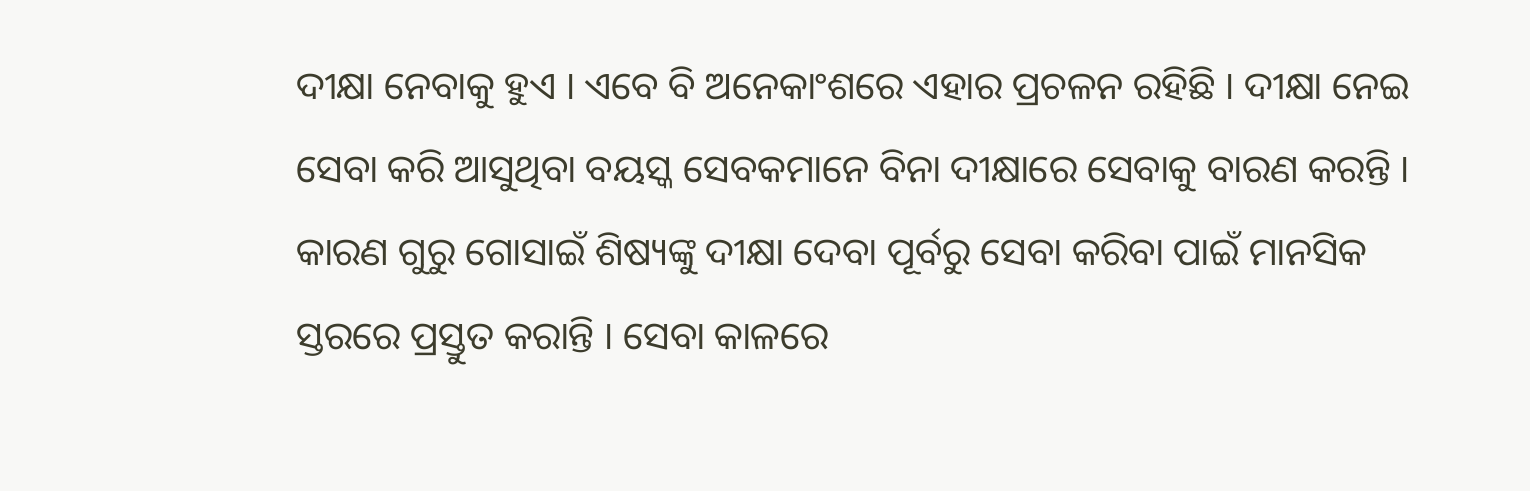ଦୀକ୍ଷା ନେବାକୁ ହୁଏ । ଏବେ ବି ଅନେକାଂଶରେ ଏହାର ପ୍ରଚଳନ ରହିଛି । ଦୀକ୍ଷା ନେଇ ସେବା କରି ଆସୁଥିବା ବୟସ୍କ ସେବକମାନେ ବିନା ଦୀକ୍ଷାରେ ସେବାକୁ ବାରଣ କରନ୍ତି । କାରଣ ଗୁରୁ ଗୋସାଇଁ ଶିଷ୍ୟଙ୍କୁ ଦୀକ୍ଷା ଦେବା ପୂର୍ବରୁ ସେବା କରିବା ପାଇଁ ମାନସିକ ସ୍ତରରେ ପ୍ରସ୍ତୁତ କରାନ୍ତି । ସେବା କାଳରେ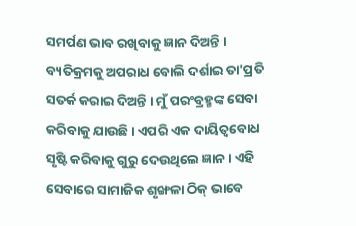ସମର୍ପଣ ଭାବ ରଖିବାକୁ ଜ୍ଞାନ ଦିଅନ୍ତି । ବ୍ୟତିକ୍ରମକୁ ଅପରାଧ ବୋଲି ଦର୍ଶାଇ ତା'ପ୍ରତି ସତର୍କ କରାଇ ଦିଅନ୍ତି । ମୁଁ ପରଂବ୍ରହ୍ମଙ୍କ ସେବା କରିବାକୁ ଯାଉଛି । ଏପରି ଏକ ଦାୟିତ୍ୱବୋଧ ସୃଷ୍ଟି କରିବାକୁ ଗୁରୁ ଦେଉଥିଲେ ଜ୍ଞାନ । ଏହି ସେବାରେ ସାମାଜିକ ଶୃଙ୍ଖଳା ଠିକ୍ ଭାବେ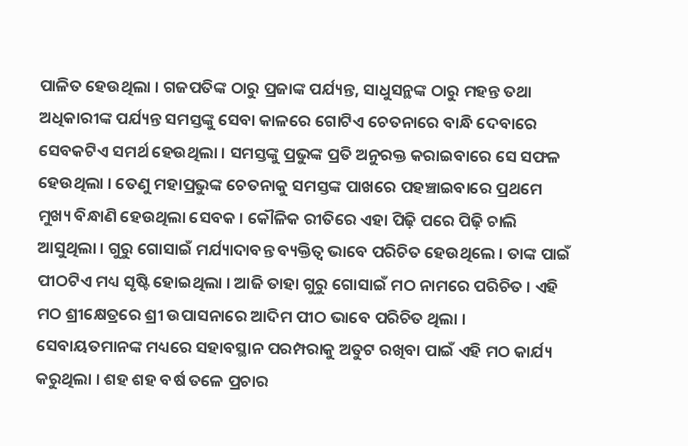ପାଳିତ ହେଉଥିଲା । ଗଜପତିଙ୍କ ଠାରୁ ପ୍ରଜାଙ୍କ ପର୍ଯ୍ୟନ୍ତ, ସାଧୁସନ୍ଥଙ୍କ ଠାରୁ ମହନ୍ତ ତଥା ଅଧିକାରୀଙ୍କ ପର୍ଯ୍ୟନ୍ତ ସମସ୍ତଙ୍କୁ ସେବା କାଳରେ ଗୋଟିଏ ଚେତନାରେ ବାନ୍ଧି ଦେବାରେ ସେବକଟିଏ ସମର୍ଥ ହେଉଥିଲା । ସମସ୍ତଙ୍କୁ ପ୍ରଭୁଙ୍କ ପ୍ରତି ଅନୁରକ୍ତ କରାଇବାରେ ସେ ସଫଳ ହେଉଥିଲା । ତେଣୁ ମହାପ୍ରଭୁଙ୍କ ଚେତନାକୁ ସମସ୍ତଙ୍କ ପାଖରେ ପହଞ୍ଚାଇବାରେ ପ୍ରଥମେ ମୁଖ୍ୟ ବିନ୍ଧାଣି ହେଉଥିଲା ସେବକ । କୌଳିକ ରୀତିରେ ଏହା ପିଢ଼ି ପରେ ପିଢ଼ି ଚାଲି ଆସୁଥିଲା । ଗୁରୁ ଗୋସାଇଁ ମର୍ଯ୍ୟାଦାବନ୍ତ ବ୍ୟକ୍ତିତ୍ୱ ଭାବେ ପରିଚିତ ହେଉଥିଲେ । ତାଙ୍କ ପାଇଁ ପୀଠଟିଏ ମଧ୍ୟ ସୃଷ୍ଟି ହୋଇଥିଲା । ଆଜି ତାହା ଗୁରୁ ଗୋସାଇଁ ମଠ ନାମରେ ପରିଚିତ । ଏହି ମଠ ଶ୍ରୀକ୍ଷେତ୍ରରେ ଶ୍ରୀ ଉପାସନାରେ ଆଦିମ ପୀଠ ଭାବେ ପରିଚିତ ଥିଲା ।
ସେବାୟତମାନଙ୍କ ମଧ୍ୟରେ ସହାବସ୍ଥାନ ପରମ୍ପରାକୁ ଅତୁଟ ରଖିବା ପାଇଁ ଏହି ମଠ କାର୍ଯ୍ୟ କରୁଥିଲା । ଶହ ଶହ ବର୍ଷ ତଳେ ପ୍ରଚାର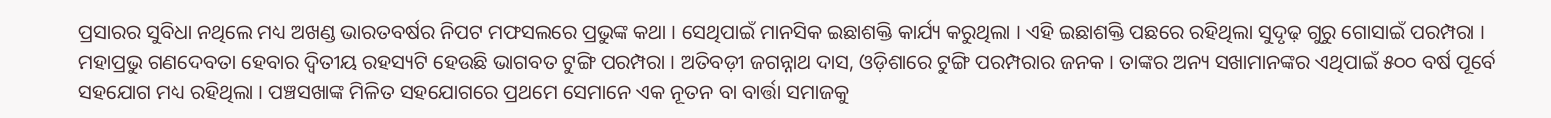ପ୍ରସାରର ସୁବିଧା ନଥିଲେ ମଧ୍ୟ ଅଖଣ୍ଡ ଭାରତବର୍ଷର ନିପଟ ମଫସଲରେ ପ୍ରଭୁଙ୍କ କଥା । ସେଥିପାଇଁ ମାନସିକ ଇଛାଶକ୍ତି କାର୍ଯ୍ୟ କରୁଥିଲା । ଏହି ଇଛାଶକ୍ତି ପଛରେ ରହିଥିଲା ସୁଦୃଢ଼ ଗୁରୁ ଗୋସାଇଁ ପରମ୍ପରା । ମହାପ୍ରଭୁ ଗଣଦେବତା ହେବାର ଦ୍ୱିତୀୟ ରହସ୍ୟଟି ହେଉଛି ଭାଗବତ ଟୁଙ୍ଗି ପରମ୍ପରା । ଅତିବଡ଼ୀ ଜଗନ୍ନାଥ ଦାସ, ଓଡ଼ିଶାରେ ଟୁଙ୍ଗି ପରମ୍ପରାର ଜନକ । ତାଙ୍କର ଅନ୍ୟ ସଖାମାନଙ୍କର ଏଥିପାଇଁ ୫୦୦ ବର୍ଷ ପୂର୍ବେ ସହଯୋଗ ମଧ୍ୟ ରହିଥିଲା । ପଞ୍ଚସଖାଙ୍କ ମିଳିତ ସହଯୋଗରେ ପ୍ରଥମେ ସେମାନେ ଏକ ନୂତନ ବା ବାର୍ତ୍ତା ସମାଜକୁ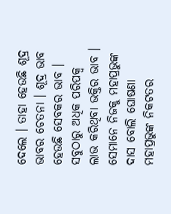ଦେଲେ । ତାହା ହେଉଛି ଶୂଦ୍ର ଭାବର ଚେତନା । ଶୂଦ୍ର ଭାବ ହେଉଛି ସେବକର ଭାବ । ସବୁଠାରୁ ଅଧିକ ପରିପକ୍ୱ ଲାଭ କରିଥିବା ଭକ୍ତିର ଭାବ । ସେମାନେ ନିଜକୁ ମହାପ୍ରଭୁଙ୍କ ଦାସ ବୋଲି ଘୋଷଣା ମହାପ୍ରଭୁଙ୍କ ନିକଟତର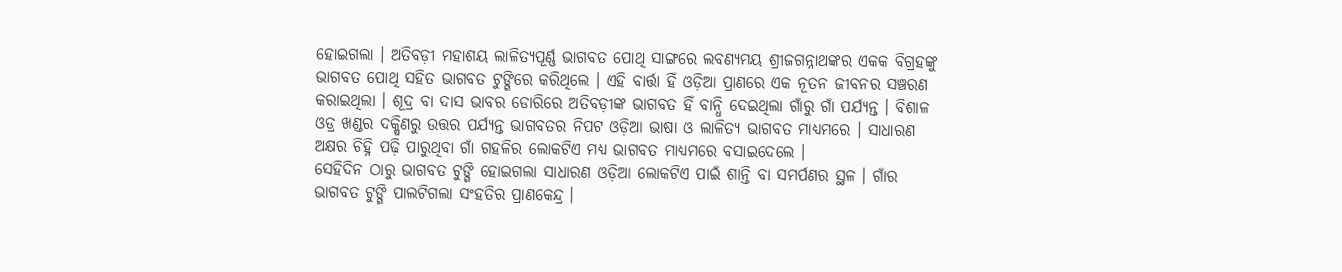ହୋଇଗଲା । ଅତିବଡ଼ୀ ମହାଶୟ ଲାଳିତ୍ୟପୂର୍ଣ୍ଣ ଭାଗବତ ପୋଥି ସାଙ୍ଗରେ ଲବଣ୍ୟମୟ ଶ୍ରୀଜଗନ୍ନାଥଙ୍କର ଏକକ ବିଗ୍ରହଙ୍କୁ ଭାଗବତ ପୋଥି ସହିତ ଭାଗବତ ଟୁଙ୍ଗିରେ କରିଥିଲେ । ଏହି ବାର୍ତ୍ତା ହିଁ ଓଡ଼ିଆ ପ୍ରାଣରେ ଏକ ନୂତନ ଜୀବନର ସଞ୍ଚରଣ କରାଇଥିଲା । ଶୂଦ୍ର ବା ଦାସ ଭାବର ଡୋରିରେ ଅତିବଡ଼ୀଙ୍କ ଭାଗବତ ହିଁ ବାନ୍ଧି ଦେଇଥିଲା ଗାଁରୁ ଗାଁ ପର୍ଯ୍ୟନ୍ତ । ବିଶାଳ ଓଡ୍ର ଖଣ୍ଡର ଦକ୍ଷିଣରୁ ଉତ୍ତର ପର୍ଯ୍ୟନ୍ତ ଭାଗବତର ନିପଟ ଓଡ଼ିଆ ଭାଷା ଓ ଲାଳିତ୍ୟ ଭାଗବତ ମାଧ୍ୟମରେ । ସାଧାରଣ ଅକ୍ଷର ଚିହ୍ନି ପଢ଼ି ପାରୁଥିବା ଗାଁ ଗହଳିର ଲୋକଟିଏ ମଧ୍ୟ ଭାଗବତ ମାଧ୍ୟମରେ ବସାଇଦେଲେ ।
ସେହିଦିନ ଠାରୁ ଭାଗବତ ଟୁଙ୍ଗି ହୋଇଗଲା ସାଧାରଣ ଓଡ଼ିଆ ଲୋକଟିଏ ପାଇଁ ଶାନ୍ତି ବା ସମର୍ପଣର ସ୍ଥଳ । ଗାଁର ଭାଗବତ ଟୁଙ୍ଗି ପାଲଟିଗଲା ସଂହତିର ପ୍ରାଣକେନ୍ଦ୍ର ।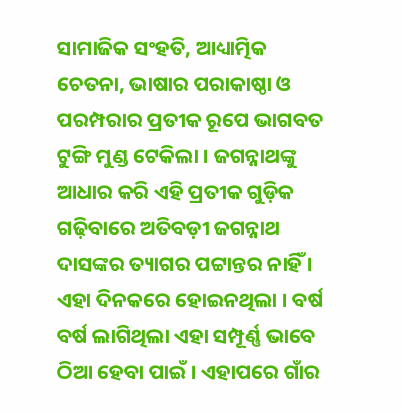ସାମାଜିକ ସଂହତି, ଆଧ୍ୟାତ୍ମିକ ଚେତନା, ଭାଷାର ପରାକାଷ୍ଠା ଓ ପରମ୍ପରାର ପ୍ରତୀକ ରୂପେ ଭାଗବତ ଟୁଙ୍ଗି ମୁଣ୍ଡ ଟେକିଲା । ଜଗନ୍ନାଥଙ୍କୁ ଆଧାର କରି ଏହି ପ୍ରତୀକ ଗୁଡ଼ିକ ଗଢ଼ିବାରେ ଅତିବଡ଼ୀ ଜଗନ୍ନାଥ ଦାସଙ୍କର ତ୍ୟାଗର ପଟ୍ଟାନ୍ତର ନାହିଁ । ଏହା ଦିନକରେ ହୋଇନଥିଲା । ବର୍ଷ ବର୍ଷ ଲାଗିଥିଲା ଏହା ସମ୍ପୂର୍ଣ୍ଣ ଭାବେ ଠିଆ ହେବା ପାଇଁ । ଏହାପରେ ଗାଁର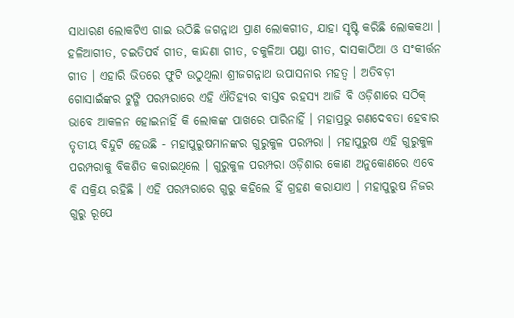ସାଧାରଣ ଲୋକଟିଏ ଗାଇ ଉଠିଛି ଜଗନ୍ନାଥ ପ୍ରାଣ ଲୋକଗୀତ, ଯାହା ସୃଷ୍ଟି କରିଛି ଲୋକକଥା । ହଳିଆଗୀତ, ଚଇତିପର୍ବ ଗୀତ, କାନ୍ଦଣା ଗୀତ, ଚକୁଳିଆ ପଣ୍ଡା ଗୀତ, ଦାସକାଠିଆ ଓ ସଂକୀର୍ତ୍ତନ ଗୀତ । ଏହାରି ଭିତରେ ଫୁଟି ଉଠୁଥିଲା ଶ୍ରୀଜଗନ୍ନାଥ ଉପାସନାର ମହତ୍ୱ । ଅତିବଡ଼ୀ ଗୋସାଇଁଙ୍କର ଟୁଙ୍ଗି ପରମ୍ପରାରେ ଏହି ଐତିହ୍ୟର ବାସ୍ତବ ରହସ୍ୟ ଆଜି ବି ଓଡ଼ିଶାରେ ସଠିକ୍ ଭାବେ ଆକଳନ ହୋଇନାହିଁ କି ଲୋକଙ୍କ ପାଖରେ ପାରିନାହିଁ । ମହାପ୍ରଭୁ ଗଣଦେବତା ହେବାର ତୃତୀୟ ବିନ୍ଦୁଟି ହେଉଛି - ମହାପୁରୁଷମାନଙ୍କର ଗୁରୁକୁଳ ପରମ୍ପରା । ମହାପୁରୁଷ ଏହି ଗୁରୁକୁଳ ପରମ୍ପରାକୁ ବିକଶିତ କରାଇଥିଲେ । ଗୁରୁକୁଳ ପରମ୍ପରା ଓଡ଼ିଶାର କୋଣ ଅନୁକୋଣରେ ଏବେ ବି ସକ୍ରିୟ ରହିଛି । ଏହି ପରମ୍ପରାରେ ଗୁରୁ କହିଲେ ହିଁ ଗ୍ରହଣ କରାଯାଏ । ମହାପୁରୁଷ ନିଜର ଗୁରୁ ରୂପେ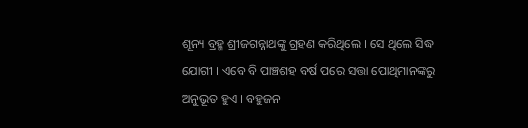ଶୂନ୍ୟ ବ୍ରହ୍ମ ଶ୍ରୀଜଗନ୍ନାଥଙ୍କୁ ଗ୍ରହଣ କରିଥିଲେ । ସେ ଥିଲେ ସିଦ୍ଧ ଯୋଗୀ । ଏବେ ବି ପାଞ୍ଚଶହ ବର୍ଷ ପରେ ସତ୍ତା ପୋଥିମାନଙ୍କରୁ ଅନୁଭୂତ ହୁଏ । ବହୁଜନ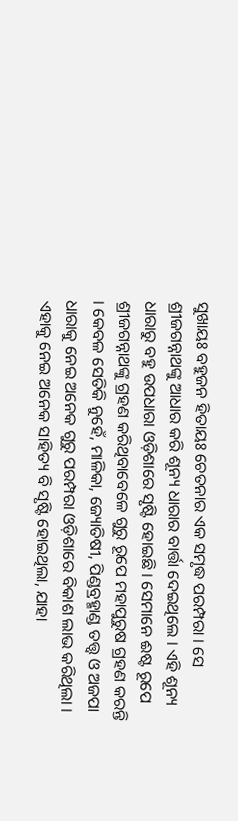ସୁଖାୟଃ ବହୁଜନ ହିତାୟଃ ଚେତନାର ଏକ ସମୃଦ୍ଧ ପରମ୍ପରା । ସେ ଶ୍ରୀଜଗନ୍ନାଥଙ୍କୁ ଆଧାର କରି ଶୂନ୍ୟ ଧାରାର ବାର୍ତ୍ତା ଦେଇଥିଲେ । ଏହି ଶୂନ୍ୟ ଧାରାରୁ ବହୁ ଉପଧାରା ଓଡ଼ିଶାରେ ସୃଷ୍ଟି ହୋଇଛି । ସେମାନେ ଈଷ୍ଟ ରୂପେ ଶ୍ରୀଜଗନ୍ନାଥଙ୍କୁ ଗ୍ରହଣ କରିଥିବାବେଳେ ଗୁରୁ ରୂପେ ମହାପୁରୁଷ ଗ୍ରହଣ କରନ୍ତି । କେବଳ ସେତିକି ନୁହେଁ, ମାଳିକା, ଜ୍ୟୋତିଷୀ, ପିଣ୍ଡବ୍ରହ୍ମାଣ୍ଡ ତତ୍ତ୍ୱ ଓ ଅଜପା ଧାରାକୁ ନେଇ ଅନେକ ଗୁରୁ ପରମ୍ପରା ଓଡ଼ିଶାରେ ବିକାଶ ଲାଭ କରିଥିଲା । ଏହାକୁ ନେଇ ଅନେକ ସାହିତ୍ୟ ବି ସୃଷ୍ଟି ହୋଇଥିଲା, ଯାହା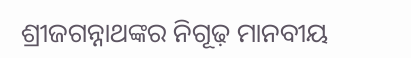ଶ୍ରୀଜଗନ୍ନାଥଙ୍କର ନିଗୂଢ଼ ମାନବୀୟ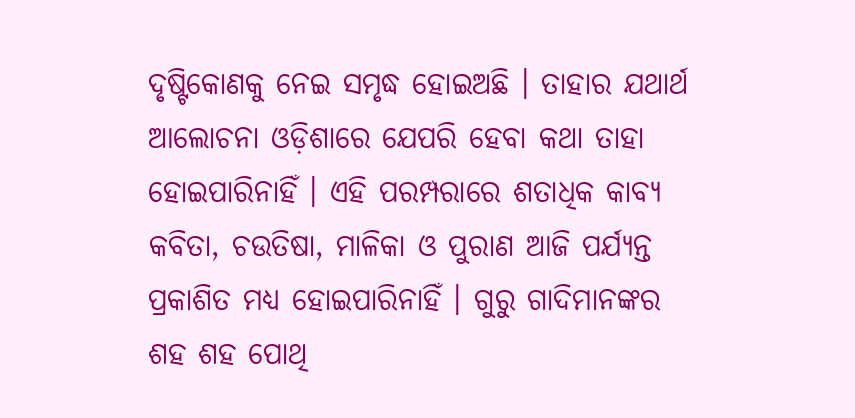ଦୃଷ୍ଟିକୋଣକୁ ନେଇ ସମୃଦ୍ଧ ହୋଇଅଛି । ତାହାର ଯଥାର୍ଥ ଆଲୋଚନା ଓଡ଼ିଶାରେ ଯେପରି ହେବା କଥା ତାହା ହୋଇପାରିନାହିଁ । ଏହି ପରମ୍ପରାରେ ଶତାଧିକ କାବ୍ୟ କବିତା, ଚଉତିଷା, ମାଳିକା ଓ ପୁରାଣ ଆଜି ପର୍ଯ୍ୟନ୍ତ ପ୍ରକାଶିତ ମଧ୍ୟ ହୋଇପାରିନାହିଁ । ଗୁରୁ ଗାଦିମାନଙ୍କର ଶହ ଶହ ପୋଥି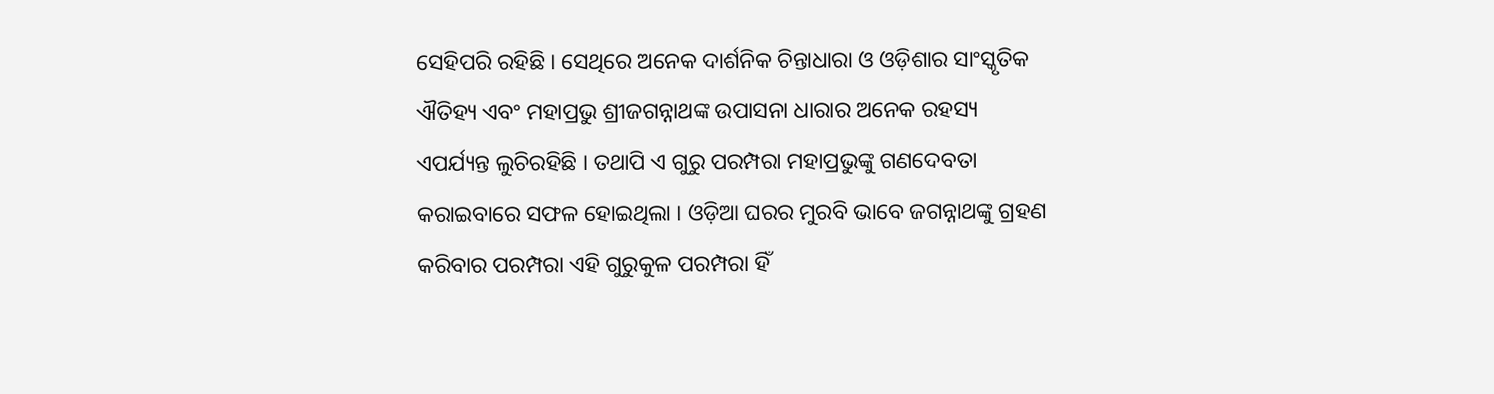ସେହିପରି ରହିଛି । ସେଥିରେ ଅନେକ ଦାର୍ଶନିକ ଚିନ୍ତାଧାରା ଓ ଓଡ଼ିଶାର ସାଂସ୍କୃତିକ ଐତିହ୍ୟ ଏବଂ ମହାପ୍ରଭୁ ଶ୍ରୀଜଗନ୍ନାଥଙ୍କ ଉପାସନା ଧାରାର ଅନେକ ରହସ୍ୟ ଏପର୍ଯ୍ୟନ୍ତ ଲୁଚିରହିଛି । ତଥାପି ଏ ଗୁରୁ ପରମ୍ପରା ମହାପ୍ରଭୁଙ୍କୁ ଗଣଦେବତା କରାଇବାରେ ସଫଳ ହୋଇଥିଲା । ଓଡ଼ିଆ ଘରର ମୁରବି ଭାବେ ଜଗନ୍ନାଥଙ୍କୁ ଗ୍ରହଣ କରିବାର ପରମ୍ପରା ଏହି ଗୁରୁକୁଳ ପରମ୍ପରା ହିଁ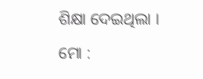ଶିକ୍ଷା ଦେଇଥିଲା ।
ମୋ :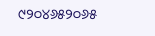୯୨୦୪୬୫୨୦୬୫